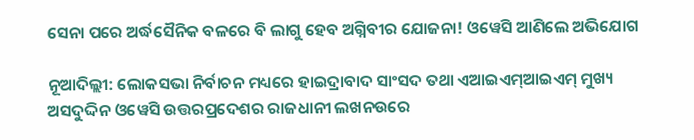ସେନା ପରେ ଅର୍ଦ୍ଧସୈନିକ ବଳରେ ବି ଲାଗୁ ହେବ ଅଗ୍ନିବୀର ଯୋଜନା! ଓୱେସି ଆଣିଲେ ଅଭିଯୋଗ

ନୂଆଦିଲ୍ଲୀ: ଲୋକସଭା ନିର୍ବାଚନ ମଧ୍ୟରେ ହାଇଦ୍ରାବାଦ ସାଂସଦ ତଥା ଏଆଇଏମ୍ଆଇଏମ୍ ମୁଖ୍ୟ ଅସଦୁଦ୍ଦିନ ଓୱେସି ଉତ୍ତରପ୍ରଦେଶର ରାଜଧାନୀ ଲଖନଉରେ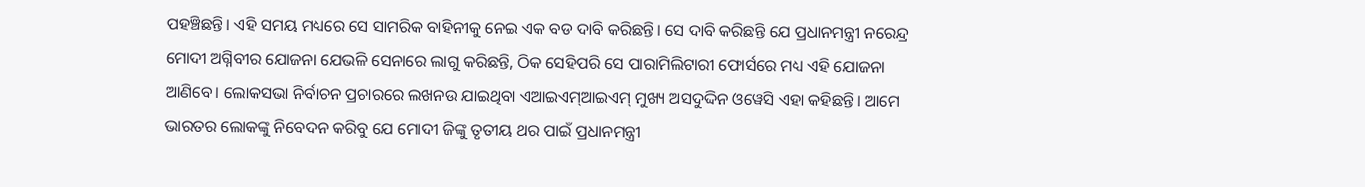ପହଞ୍ଚିଛନ୍ତି। ଏହି ସମୟ ମଧ୍ୟରେ ସେ ସାମରିକ ବାହିନୀକୁ ନେଇ ଏକ ବଡ ଦାବି କରିଛନ୍ତି। ସେ ଦାବି କରିଛନ୍ତି ଯେ ପ୍ରଧାନମନ୍ତ୍ରୀ ନରେନ୍ଦ୍ର ମୋଦୀ ଅଗ୍ନିବୀର ଯୋଜନା ଯେଭଳି ସେନାରେ ଲାଗୁ କରିଛନ୍ତି, ଠିକ ସେହିପରି ସେ ପାରାମିଲିଟାରୀ ଫୋର୍ସରେ ମଧ୍ୟ ଏହି ଯୋଜନା ଆଣିବେ। ଲୋକସଭା ନିର୍ବାଚନ ପ୍ରଚାରରେ ଲଖନଉ ଯାଇଥିବା ଏଆଇଏମ୍ଆଇଏମ୍ ମୁଖ୍ୟ ଅସଦୁଦ୍ଦିନ ଓୱେସି ଏହା କହିଛନ୍ତି। ଆମେ ଭାରତର ଲୋକଙ୍କୁ ନିବେଦନ କରିବୁ ଯେ ମୋଦୀ ଜିଙ୍କୁ ତୃତୀୟ ଥର ପାଇଁ ପ୍ରଧାନମନ୍ତ୍ରୀ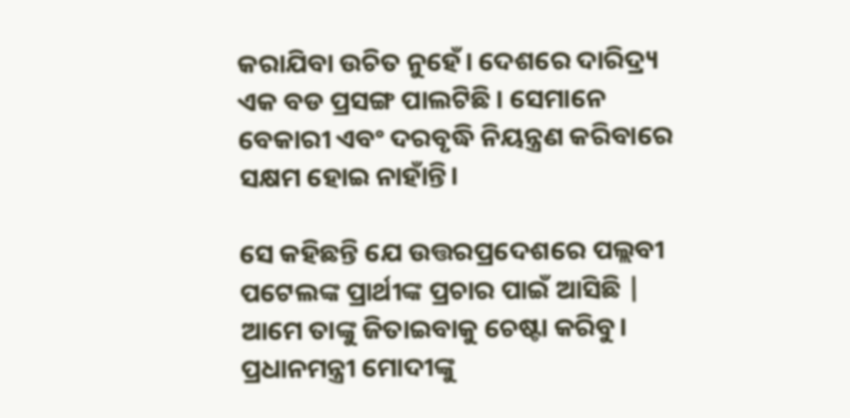କରାଯିବା ଉଚିତ ନୁହେଁ। ଦେଶରେ ଦାରିଦ୍ର୍ୟ ଏକ ବଡ ପ୍ରସଙ୍ଗ ପାଲଟିଛି। ସେମାନେ ବେକାରୀ ଏବଂ ଦରବୃଦ୍ଧି ନିୟନ୍ତ୍ରଣ କରିବାରେ ସକ୍ଷମ ହୋଇ ନାହାଁନ୍ତି।

ସେ କହିଛନ୍ତି ଯେ ଉତ୍ତରପ୍ରଦେଶରେ ପଲ୍ଲବୀ ପଟେଲଙ୍କ ପ୍ରାର୍ଥୀଙ୍କ ପ୍ରଚାର ପାଇଁ ଆସିଛି | ଆମେ ତାଙ୍କୁ ଜିତାଇବାକୁ ଚେଷ୍ଟା କରିବୁ। ପ୍ରଧାନମନ୍ତ୍ରୀ ମୋଦୀଙ୍କୁ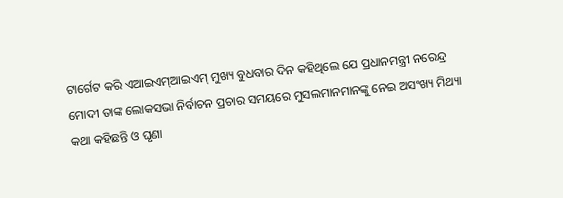ଟାର୍ଗେଟ କରି ଏଆଇଏମ୍ଆଇଏମ୍ ମୁଖ୍ୟ ବୁଧବାର ଦିନ କହିଥିଲେ ଯେ ପ୍ରଧାନମନ୍ତ୍ରୀ ନରେନ୍ଦ୍ର ମୋଦୀ ତାଙ୍କ ଲୋକସଭା ନିର୍ବାଚନ ପ୍ରଚାର ସମୟରେ ମୁସଲମାନମାନଙ୍କୁ ନେଇ ଅସଂଖ୍ୟ ମିଥ୍ୟା କଥା କହିଛନ୍ତି ଓ ଘୃଣା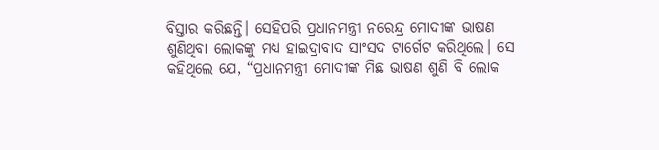ବିସ୍ତାର କରିଛନ୍ତି। ସେହିପରି ପ୍ରଧାନମନ୍ତ୍ରୀ ନରେନ୍ଦ୍ର ମୋଦୀଙ୍କ ଭାଷଣ ଶୁଣିଥିବା ଲୋକଙ୍କୁ ମଧ୍ୟ ହାଇଦ୍ରାବାଦ ସାଂସଦ ଟାର୍ଗେଟ କରିଥିଲେ। ସେ କହିଥିଲେ ଯେ, “ପ୍ରଧାନମନ୍ତ୍ରୀ ମୋଦୀଙ୍କ ମିଛ ଭାଷଣ ଶୁଣି ବି ଲୋକ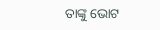ତାଙ୍କୁ ଭୋଟ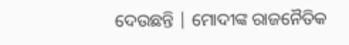ଦେଉଛନ୍ତି | ମୋଦୀଙ୍କ ରାଜନୈତିକ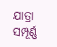ଯାତ୍ରା ସମ୍ପୂର୍ଣ୍ଣ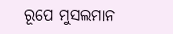ରୂପେ ମୁସଲମାନ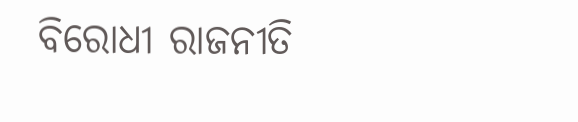ବିରୋଧୀ ରାଜନୀତି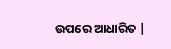ଉପରେ ଆଧାରିତ |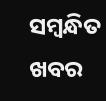ସମ୍ବନ୍ଧିତ ଖବର